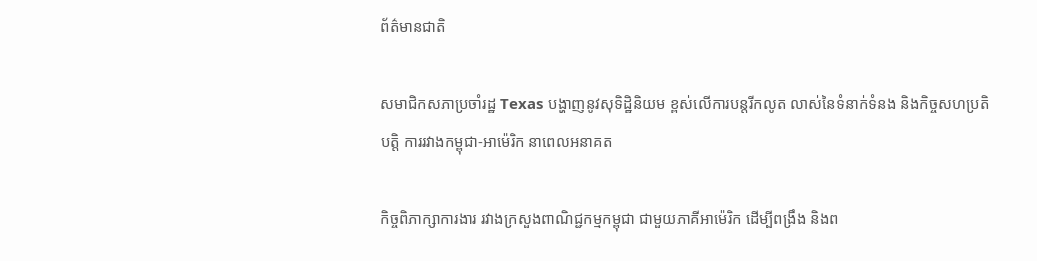ព័ត៌មានជាតិ

សមាជិកសភាប្រចាំរដ្ឋ Texas បង្ហាញនូវសុទិដ្ឋិនិយម ខ្ពស់លើការបន្តរីកលូត លាស់នៃទំនាក់ទំនង និងកិច្ចសហប្រតិបត្តិ ការរវាងកម្ពុជា-អាម៉េរិក នាពេលអនាគត

កិច្ចពិភាក្សាការងារ រវាងក្រសួងពាណិជ្ជកម្មកម្ពុជា ជាមួយភាគីអាម៉េរិក ដើម្បីពង្រឹង និងព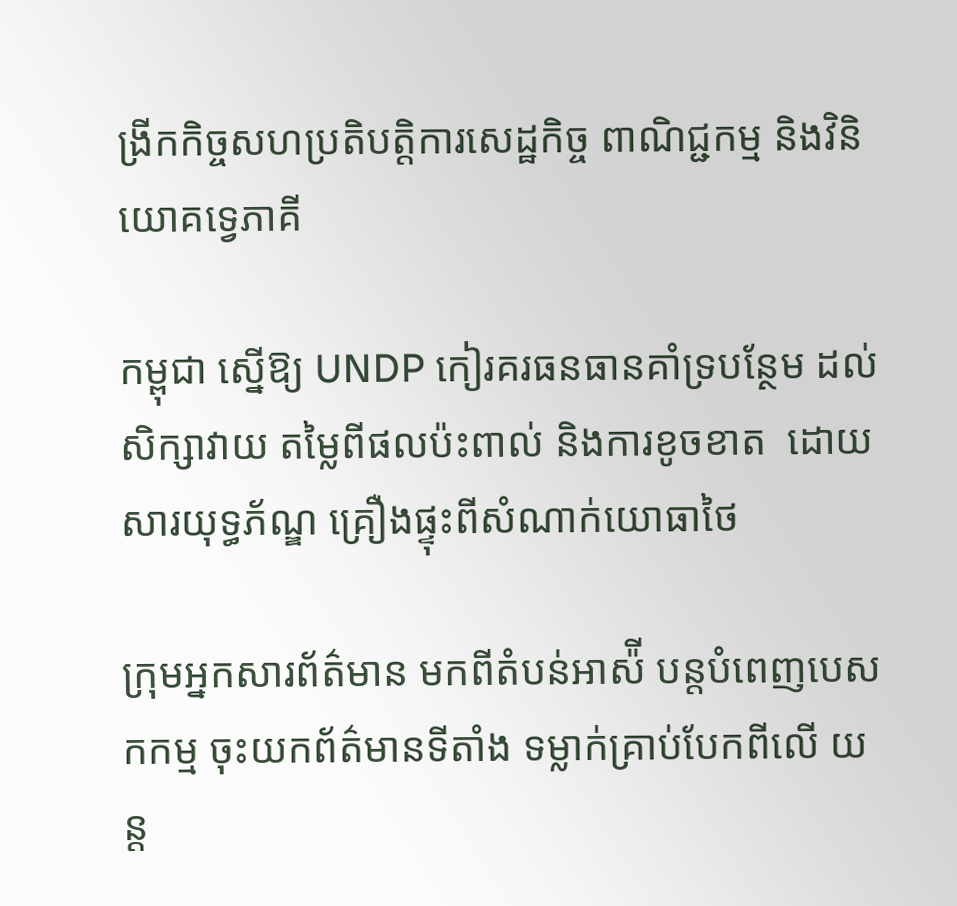ង្រីកកិច្ចសហប្រតិបត្តិការសេដ្ឋកិច្ច ពាណិជ្ជកម្ម និងវិនិយោគទ្វេភាគី

កម្ពុជា ស្នើឱ្យ UNDP កៀរគរធនធានគាំទ្របន្ថែម ដល់សិក្សាវាយ តម្លៃពីផលប៉ះពាល់ និងការខូចខាត  ដោយសារយុទ្ធភ័ណ្ឌ គ្រឿងផ្ទុះពីសំណាក់យោធាថៃ

ក្រុមអ្នកសារព័ត៌មាន មកពីតំបន់អាស៉ី បន្តបំពេញបេសកកម្ម ចុះយកព័ត៌មានទីតាំង ទម្លាក់គ្រាប់បែកពីលើ យន្ត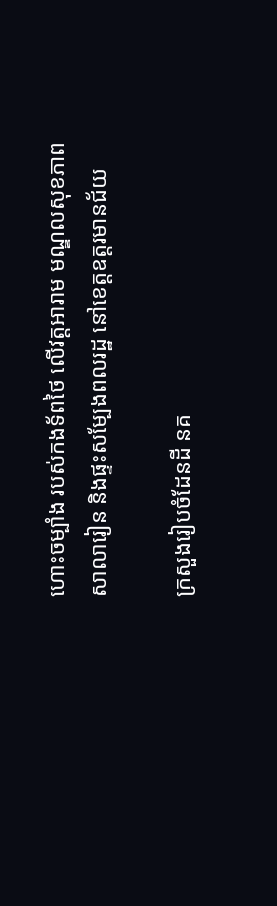ហោះចម្បាំង របស់កងទ័ពថៃ លើវត្តអារាម មណ្ឌលសុខភាព សាលារៀន និងផ្ទះសម្បែងពលរដ្ឋ នៅខេត្តឧត្តរមានជ័យ

ក្រសួងរៀបចំដែនដី នគ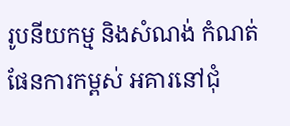រូបនីយកម្ម និងសំណង់ កំណត់ផែនការកម្ពស់ អគារនៅជុំ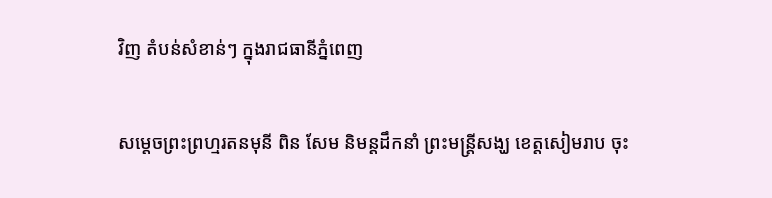វិញ តំបន់សំខាន់ៗ ក្នុងរាជធានីភ្នំពេញ

សម្តេចព្រះព្រហ្មរតនមុនី ពិន សែម និមន្តដឹកនាំ ព្រះមន្រ្តីសង្ឃ ខេត្តសៀមរាប ចុះ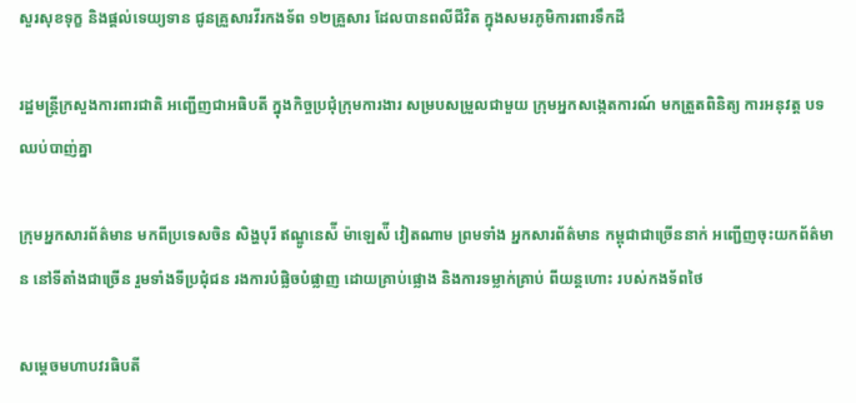សួរសុខទុក្ខ និងផ្តល់ទេយ្យទាន ជូនគ្រួសារវីរកងទ័ព ១២គ្រួសារ ដែលបានពលីជីវិត ក្នុងសមរភូមិការពារទឹកដី

រដ្ឋមន្រ្តីក្រសួងការពារជាតិ អញ្ជើញជាអធិបតី ក្នុងកិច្ចប្រជុំក្រុមការងារ សម្របសម្រួលជាមួយ ក្រុមអ្នកសង្កេតការណ៍ មកត្រួតពិនិត្យ ការអនុវត្ត បទឈប់បាញ់គ្នា

ក្រុមអ្នកសារព័ត៌មាន មកពីប្រទេសចិន សិង្ហបុរី ឥណ្ឌូនេស៉ី ម៉ាឡេស៉ី វៀតណាម ព្រមទាំង អ្នកសារព័ត៌មាន កម្ពុជាជាច្រើននាក់ អញ្ជើញចុះយកព័ត៌មាន នៅទីតាំងជាច្រើន រួមទាំងទីប្រជុំជន រងការបំផ្លិចបំផ្លាញ ដោយគ្រាប់ផ្លោង និងការទម្លាក់គ្រាប់ ពីយន្តហោះ របស់កងទ័ពថៃ

សម្តេចមហាបវរធិបតី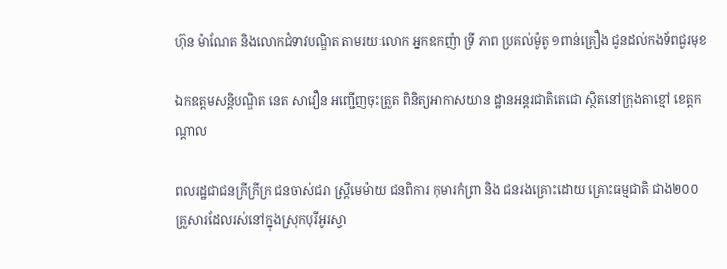ហ៊ុន ម៉ាណែត និងលោកជំទាវបណ្ឌិត តាមរយៈលោក អ្នកឧកញ៉ា ទ្រី ភាព ប្រគល់ម៉ូតូ ១ពាន់គ្រឿង ជូនដល់កងទ័ពជួរមុខ

ឯកឧត្តមសន្តិបណ្ឌិត នេត សាវឿន អញ្ជើញចុះត្រួត ពិនិត្យអាកាសយាន ដ្ឋានអន្តរជាតិតេជោ ស្ថិតនៅក្រុងតាខ្មៅ ខេត្តកណ្ដាល

ពលរដ្ឋជាជនក្រីក្រីក្រ ជនចាស់ជរា ស្រ្តីមេម៉ាយ ជនពិការ កុមារកំព្រា និង ជនរងគ្រោះដោយ គ្រោះធម្មជាតិ ជាង២០០ គ្រួសារដែលរស់នៅក្នុងស្រុកបុរីអូរស្វា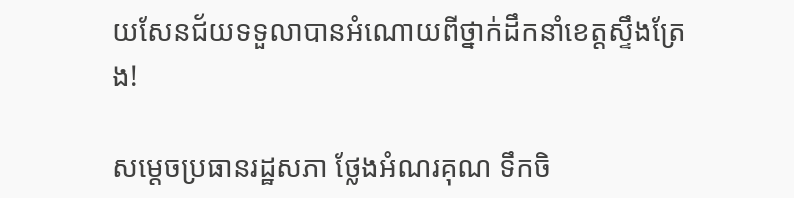យសែនជ័យទទួលាបានអំណោយពីថ្នាក់ដឹកនាំខេត្តស្ទឹងត្រែង!

សម្តេចប្រធានរដ្ឋសភា ថ្លែងអំណរគុណ ទឹកចិ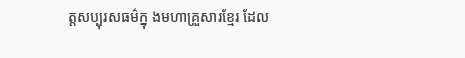ត្តសប្បុរសធម៌ក្នុ ងមហាគ្រួសារខ្មែរ ដែល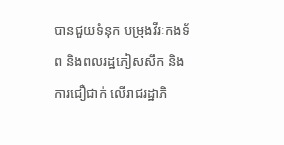បានជួយទំនុក បម្រុងវីរៈកងទ័ព និងពលរដ្ឋភៀសសឹក និងការជឿជាក់ លើរាជរដ្ឋាភិ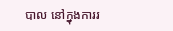បាល នៅក្នុងការរ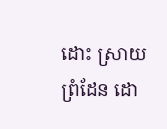ដោះ ស្រាយព្រំដែន ដោ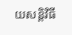យសន្តិវិធី